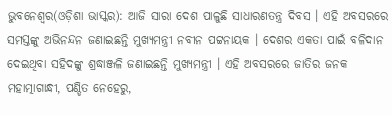ଭୁବନେଶ୍ୱର(ଓଡ଼ିଶା ଭାସ୍କର): ଆଜି ସାରା ଦେଶ ପାଳୁଛି ସାଧାରଣତନ୍ତ୍ର ଦିବସ । ଏହି ଅବସରରେ ସମସ୍ତଙ୍କୁ ଅଭିନନ୍ଦନ ଜଣାଇଛନ୍ତି ମୁଖ୍ୟମନ୍ତ୍ରୀ ନବୀନ ପଟ୍ଟନାୟକ । ଦେଶର ଏକତା ପାଇଁ ବଳିଦାନ ଦେଇଥିବା ସହିଦଙ୍କୁ ଶ୍ରଦ୍ଧାଞ୍ଜଳି ଜଣାଇଛନ୍ତି ମୁଖ୍ୟମନ୍ତ୍ରୀ । ଏହି ଅବସରରେ ଜାତିର ଜନକ ମହାତ୍ମାଗାନ୍ଧୀ, ପଣ୍ଡିତ ନେହେରୁ,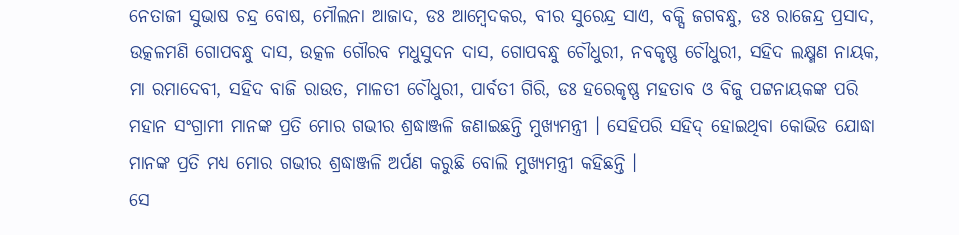ନେତାଜୀ ସୁଭାଷ ଚନ୍ଦ୍ର ବୋଷ, ମୌଲନା ଆଜାଦ, ଡଃ ଆମ୍ବେଦକର, ବୀର ସୁରେନ୍ଦ୍ର ସାଏ, ବକ୍ସି ଜଗବନ୍ଧୁ, ଡଃ ରାଜେନ୍ଦ୍ର ପ୍ରସାଦ, ଉତ୍କଳମଣି ଗୋପବନ୍ଧୁ ଦାସ, ଉତ୍କଳ ଗୌରବ ମଧୁସୁଦନ ଦାସ, ଗୋପବନ୍ଧୁ ଚୌଧୁରୀ, ନବକୃଷ୍ଣ ଚୌଧୁରୀ, ସହିଦ ଲକ୍ଷ୍ମଣ ନାୟକ, ମା ରମାଦେବୀ, ସହିଦ ବାଜି ରାଉତ, ମାଳତୀ ଚୌଧୁରୀ, ପାର୍ବତୀ ଗିରି, ଡଃ ହରେକୃଷ୍ଣ ମହତାବ ଓ ବିଜୁ ପଟ୍ଟନାୟକଙ୍କ ପରି ମହାନ ସଂଗ୍ରାମୀ ମାନଙ୍କ ପ୍ରତି ମୋର ଗଭୀର ଶ୍ରଦ୍ଧାଞ୍ଜଳି ଜଣାଇଛନ୍ତି ମୁଖ୍ୟମନ୍ତ୍ରୀ । ସେହିପରି ସହିଦ୍ ହୋଇଥିବା କୋଭିଡ ଯୋଦ୍ଧା ମାନଙ୍କ ପ୍ରତି ମଧ୍ୟ ମୋର ଗଭୀର ଶ୍ରଦ୍ଧାଞ୍ଜଳି ଅର୍ପଣ କରୁଛି ବୋଲି ମୁଖ୍ୟମନ୍ତ୍ରୀ କହିଛନ୍ତି ।
ସେ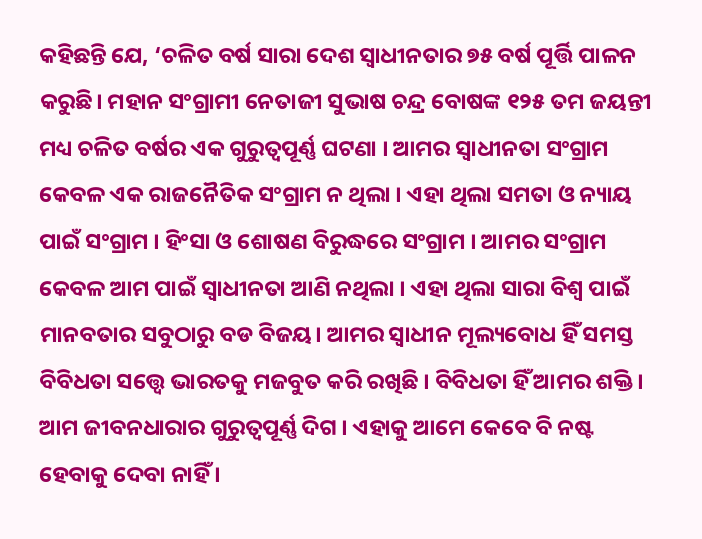କହିଛନ୍ତି ଯେ, ‘ଚଳିତ ବର୍ଷ ସାରା ଦେଶ ସ୍ବାଧୀନତାର ୭୫ ବର୍ଷ ପୂର୍ତ୍ତି ପାଳନ କରୁଛି। ମହାନ ସଂଗ୍ରାମୀ ନେତାଜୀ ସୁଭାଷ ଚନ୍ଦ୍ର ବୋଷଙ୍କ ୧୨୫ ତମ ଜୟନ୍ତୀ ମଧ୍ୟ ଚଳିତ ବର୍ଷର ଏକ ଗୁରୁତ୍ବପୂର୍ଣ୍ଣ ଘଟଣା । ଆମର ସ୍ବାଧୀନତା ସଂଗ୍ରାମ କେବଳ ଏକ ରାଜନୈତିକ ସଂଗ୍ରାମ ନ ଥିଲା । ଏହା ଥିଲା ସମତା ଓ ନ୍ୟାୟ ପାଇଁ ସଂଗ୍ରାମ । ହିଂସା ଓ ଶୋଷଣ ବିରୁଦ୍ଧରେ ସଂଗ୍ରାମ । ଆମର ସଂଗ୍ରାମ କେବଳ ଆମ ପାଇଁ ସ୍ବାଧୀନତା ଆଣି ନଥିଲା । ଏହା ଥିଲା ସାରା ବିଶ୍ୱ ପାଇଁ ମାନବତାର ସବୁଠାରୁ ବଡ ବିଜୟ। ଆମର ସ୍ବାଧୀନ ମୂଲ୍ୟବୋଧ ହିଁ ସମସ୍ତ ବିବିଧତା ସତ୍ତ୍ବେ ଭାରତକୁ ମଜବୁତ କରି ରଖିଛି । ବିବିଧତା ହିଁ ଆମର ଶକ୍ତି । ଆମ ଜୀବନଧାରାର ଗୁରୁତ୍ବପୂର୍ଣ୍ଣ ଦିଗ । ଏହାକୁ ଆମେ କେବେ ବି ନଷ୍ଟ ହେବାକୁ ଦେବା ନାହିଁ ।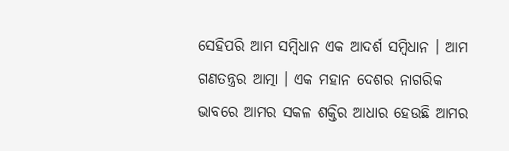ସେହିପରି ଆମ ସମ୍ବିଧାନ ଏକ ଆଦର୍ଶ ସମ୍ବିଧାନ । ଆମ ଗଣତନ୍ତ୍ରର ଆତ୍ମା । ଏକ ମହାନ ଦେଶର ନାଗରିକ ଭାବରେ ଆମର ସକଳ ଶକ୍ତିର ଆଧାର ହେଉଛି ଆମର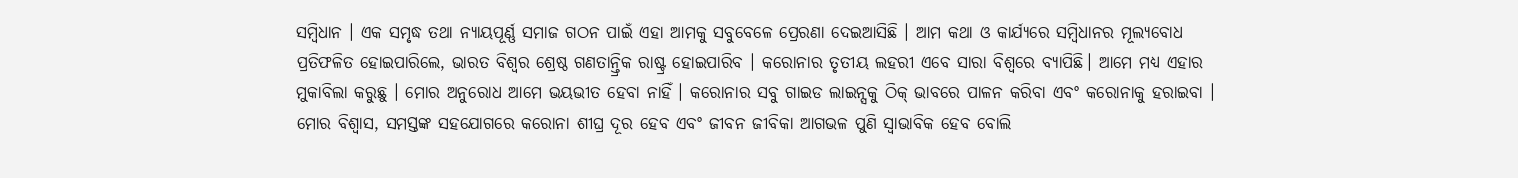ସମ୍ବିଧାନ । ଏକ ସମୃଦ୍ଧ ତଥା ନ୍ୟାୟପୂର୍ଣ୍ଣ ସମାଜ ଗଠନ ପାଇଁ ଏହା ଆମକୁ ସବୁବେଳେ ପ୍ରେରଣା ଦେଇଆସିଛି । ଆମ କଥା ଓ କାର୍ଯ୍ୟରେ ସମ୍ବିଧାନର ମୂଲ୍ୟବୋଧ ପ୍ରତିଫଳିତ ହୋଇପାରିଲେ, ଭାରତ ବିଶ୍ବର ଶ୍ରେଷ୍ଠ ଗଣତାନ୍ତ୍ରିକ ରାଷ୍ଟ୍ର ହୋଇପାରିବ । କରୋନାର ତୃତୀୟ ଲହରୀ ଏବେ ସାରା ବିଶ୍ବରେ ବ୍ୟାପିଛି। ଆମେ ମଧ୍ୟ ଏହାର ମୁକାବିଲା କରୁଛୁ । ମୋର ଅନୁରୋଧ ଆମେ ଭୟଭୀତ ହେବା ନାହିଁ । କରୋନାର ସବୁ ଗାଇଡ ଲାଇନ୍ସକୁ ଠିକ୍ ଭାବରେ ପାଳନ କରିବା ଏବଂ କରୋନାକୁ ହରାଇବା । ମୋର ବିଶ୍ବାସ, ସମସ୍ତଙ୍କ ସହଯୋଗରେ କରୋନା ଶୀଘ୍ର ଦୂର ହେବ ଏବଂ ଜୀବନ ଜୀବିକା ଆଗଭଳ ପୁଣି ସ୍ବାଭାବିକ ହେବ ବୋଲି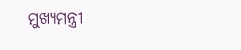ମୁଖ୍ୟମନ୍ତ୍ରୀ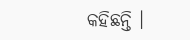କହିଛନ୍ତି ।